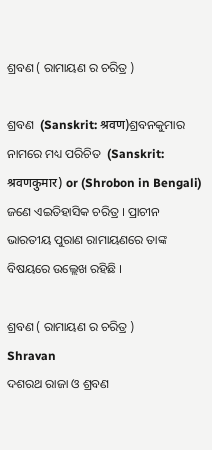ଶ୍ରବଣ ( ରାମାୟଣ ର ଚରିତ୍ର )

ଶ୍ରବଣ  (Sanskrit: श्रवण)ଶ୍ରବନକୁମାର ନାମରେ ମଧ୍ୟ ପରିଚିତ  (Sanskrit: श्रवणकुमार) or (Shrobon in Bengali) ଜଣେ ଏଇତିହାସିକ ଚରିତ୍ର । ପ୍ରାଚୀନ ଭାରତୀୟ ପୁରାଣ ରାମାୟଣରେ ତାଙ୍କ ବିଷୟରେ ଉଲ୍ଲେଖ ରହିଛି ।

ଶ୍ରବଣ ( ରାମାୟଣ ର ଚରିତ୍ର )
Shravan
ଦଶରଥ ରାଜା ଓ ଶ୍ରବଣ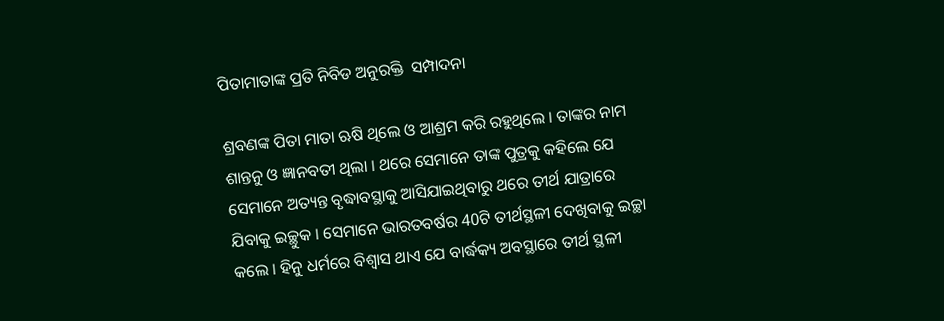ପିତାମାତାଙ୍କ ପ୍ରତି ନିବିଡ ଅନୁରକ୍ତି  ସମ୍ପାଦନା

ଶ୍ରବଣଙ୍କ ପିତା ମାତା ଋଷି ଥିଲେ ଓ ଆଶ୍ରମ କରି ରହୁଥିଲେ । ତାଙ୍କର ନାମ ଶାନ୍ତନୁ ଓ ଜ୍ଞାନବତୀ ଥିଲା । ଥରେ ସେମାନେ ତାଙ୍କ ପୁତ୍ରକୁ କହିଲେ ଯେ ସେମାନେ ଅତ୍ୟନ୍ତ ବୃଦ୍ଧାବସ୍ଥାକୁ ଆସିଯାଇଥିବାରୁ ଥରେ ତୀର୍ଥ ଯାତ୍ରାରେ ଯିବାକୁ ଇଚ୍ଛୁକ । ସେମାନେ ଭାରତବର୍ଷର 40ଟି ତୀର୍ଥସ୍ଥଳୀ ଦେଖିବାକୁ ଇଚ୍ଛା କଲେ । ହିନୁ ଧର୍ମରେ ବିଶ୍ୱାସ ଥାଏ ଯେ ବାର୍ଦ୍ଧକ୍ୟ ଅବସ୍ଥାରେ ତୀର୍ଥ ସ୍ଥଳୀ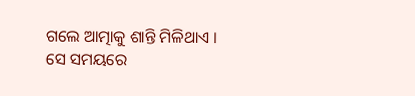ଗଲେ ଆତ୍ମାକୁ ଶାନ୍ତି ମିଳିଥାଏ । ସେ ସମୟରେ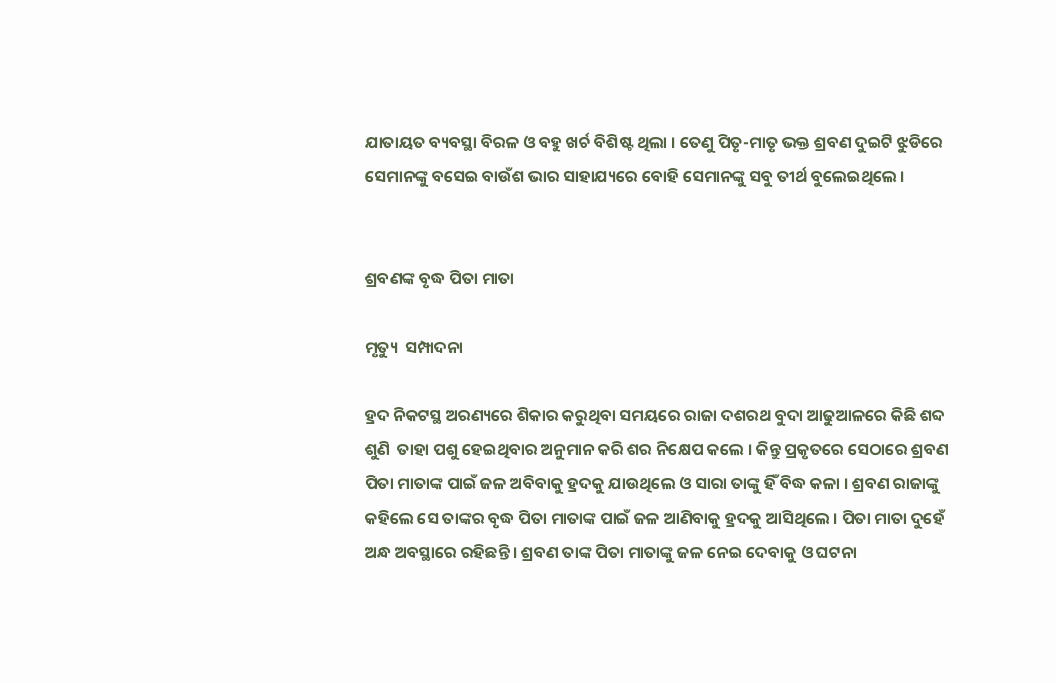ଯାତାୟତ ବ୍ୟବସ୍ଥା ବିରଳ ଓ ବହୁ ଖର୍ଚ ବିଶିଷ୍ଟ ଥିଲା । ତେଣୁ ପିତୃ-ମାତୃ ଭକ୍ତ ଶ୍ରବଣ ଦୁଇଟି ଝୁଡିରେ ସେମାନଙ୍କୁ ବସେଇ ବାଉଁଶ ଭାର ସାହାଯ୍ୟରେ ବୋହି ସେମାନଙ୍କୁ ସବୁ ତୀର୍ଥ ବୁଲେଇଥିଲେ ।


ଶ୍ରବଣଙ୍କ ବୃଦ୍ଧ ପିତା ମାତା

ମୃତ୍ୟୁ  ସମ୍ପାଦନା

ହ୍ରଦ ନିକଟସ୍ଥ ଅରଣ୍ୟରେ ଶିକାର କରୁଥିବା ସମୟରେ ରାଜା ଦଶରଥ ବୁଦା ଆଢୁଆଳରେ କିଛି ଶବ୍ଦ ଶୁଣି  ତାହା ପଶୁ ହେଇଥିବାର ଅନୁମାନ କରି ଶର ନିକ୍ଷେପ କଲେ । କିନ୍ତୁ ପ୍ରକୃତରେ ସେଠାରେ ଶ୍ରବଣ ପିତା ମାତାଙ୍କ ପାଇଁ ଜଳ ଅବିବାକୁ ହ୍ରଦକୁ ଯାଉଥିଲେ ଓ ସାରା ତାଙ୍କୁ ହିଁ ବିଦ୍ଧ କଳା । ଶ୍ରବଣ ରାଜାଙ୍କୁ କହିଲେ ସେ ତାଙ୍କର ବୃଦ୍ଧ ପିତା ମାତାଙ୍କ ପାଇଁ ଜଳ ଆଣିବାକୁ ହ୍ରଦକୁ ଆସିଥିଲେ । ପିତା ମାତା ଦୁହେଁ ଅନ୍ଧ ଅବସ୍ଥାରେ ରହିଛନ୍ତି । ଶ୍ରବଣ ତାଙ୍କ ପିତା ମାତାଙ୍କୁ ଜଳ ନେଇ ଦେବାକୁ ଓ ଘଟନା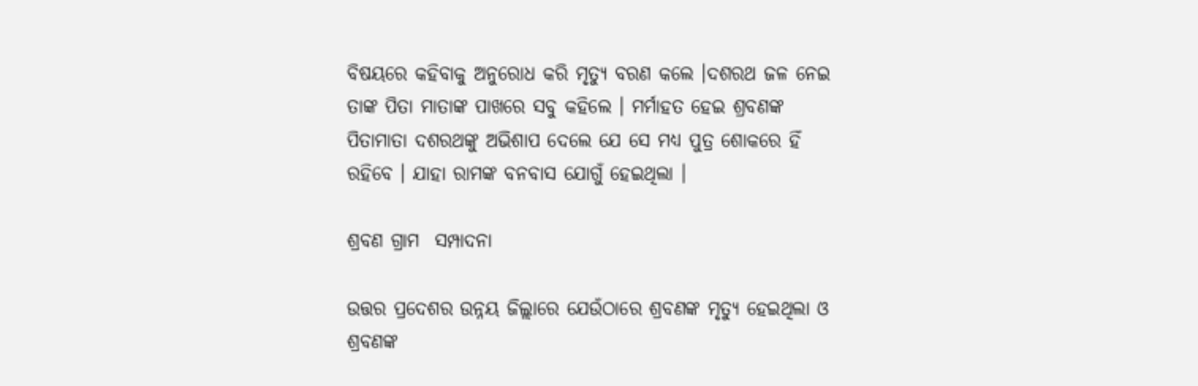ବିଷୟରେ କହିବାକୁ ଅନୁରୋଧ କରି ମୃତ୍ୟୁ ବରଣ କଲେ ।ଦଶରଥ ଜଳ ନେଇ ତାଙ୍କ ପିତା ମାତାଙ୍କ ପାଖରେ ସବୁ କହିଲେ । ମର୍ମାହତ ହେଇ ଶ୍ରବଣଙ୍କ ପିତାମାତା ଦଶରଥଙ୍କୁ ଅଭିଶାପ ଦେଲେ ଯେ ସେ ମଧ୍ୟ ପୁତ୍ର ଶୋକରେ ହିଁ ରହିବେ । ଯାହା ରାମଙ୍କ ବନବାସ ଯୋଗୁଁ ହେଇଥିଲା ।

ଶ୍ରବଣ ଗ୍ରାମ  ସମ୍ପାଦନା

ଉତ୍ତର ପ୍ରଦେଶର ଉନ୍ନୟ ଜିଲ୍ଲାରେ ଯେଉଁଠାରେ ଶ୍ରବଣଙ୍କ ମୃତ୍ୟୁ ହେଇଥିଲା ଓ ଶ୍ରବଣଙ୍କ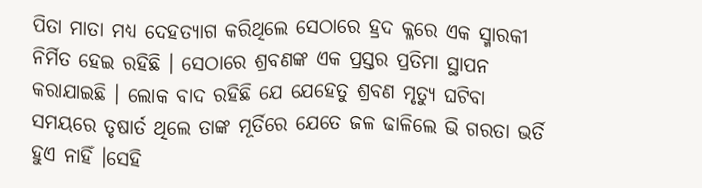ପିତା ମାତା ମଧ୍ୟ ଦେହତ୍ୟାଗ କରିଥିଲେ ସେଠାରେ ହ୍ରଦ କ୍ଳରେ ଏକ ସ୍ମାରକୀ ନିର୍ମିତ ହେଇ ରହିଛି । ସେଠାରେ ଶ୍ରବଣଙ୍କ ଏକ ପ୍ରସ୍ତର ପ୍ରତିମା ସ୍ଥାପନ କରାଯାଇଛି । ଲୋକ ବାଦ ରହିଛି ଯେ ଯେହେତୁ ଶ୍ରବଣ ମୃତ୍ୟୁ ଘଟିବା ସମୟରେ ତୃଷାର୍ତ ଥିଲେ ତାଙ୍କ ମୂର୍ତିରେ ଯେତେ ଜଳ ଢାଳିଲେ ଭି ଗରତା ଭର୍ତି ହୁଏ ନାହିଁ ।ସେହି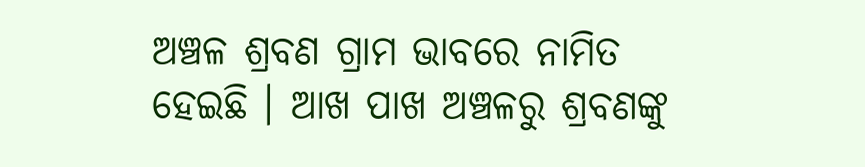ଅଞ୍ଚଳ ଶ୍ରବଣ ଗ୍ରାମ ଭାବରେ ନାମିତ ହେଇଛି । ଆଖ ପାଖ ଅଞ୍ଚଳରୁ ଶ୍ରବଣଙ୍କୁ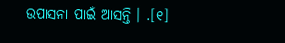ଉପାସନା ପାଇଁ ଆସନ୍ତି । .[୧]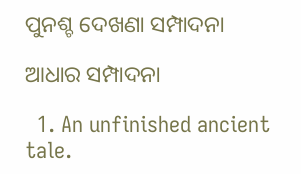ପୁନଶ୍ଚ ଦେଖଣା ସମ୍ପାଦନା

ଆଧାର ସମ୍ପାଦନା

  1. An unfinished ancient tale.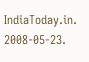IndiaToday.in. 2008-05-23.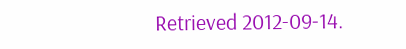Retrieved 2012-09-14.